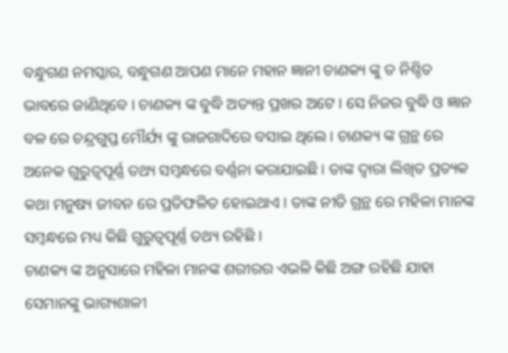ବନ୍ଧୁଗଣ ନମସ୍କାର, ବନ୍ଧୁଗଣ ଆପଣ ମାନେ ମହାନ ଜ୍ଞାନୀ ଚାଣକ୍ୟ ଙ୍କୁ ତ ନିଶ୍ଚିତ ଭାବରେ ଜାଣିଥିବେ । ଚାଣକ୍ୟ ଙ୍କ ବୁଦ୍ଧି ଅତ୍ୟନ୍ତ ପ୍ରଖର ଅଟେ । ସେ ନିଜର ବୁଦ୍ଧି ଓ ଜ୍ଞାନ ବଳ ରେ ଚନ୍ଦ୍ରଗୁପ୍ତ ମୌର୍ଯ୍ୟ ଙ୍କୁ ରାଜଗାଦିରେ ବସାଇ ଥିଲେ । ଚାଣକ୍ୟ ଙ୍କ ଗ୍ରନ୍ଥ ରେ ଅନେକ ଗୁରୁତ୍ୱପୂର୍ଣ୍ଣ ତଥ୍ୟ ସମ୍ବନ୍ଧରେ ବର୍ଣ୍ଣନା କରାଯାଇଛି । ତାଙ୍କ ଦ୍ୱାରା ଲିଖିତ ପ୍ରତ୍ୟକ କଥା ମନୁଷ୍ୟ ଜୀବନ ରେ ପ୍ରତିଫଳିତ ହୋଇଥାଏ । ତାଙ୍କ ନୀତି ଗ୍ରନ୍ଥ ରେ ମହିଳା ମାନଙ୍କ ସମ୍ବନ୍ଧରେ ମଧ୍ୟ କିଛି ଗୁରୁତ୍ୱପୂର୍ଣ୍ଣ ତଥ୍ୟ ରହିଛି ।
ଚାଣକ୍ୟ ଙ୍କ ଅନୁସାରେ ମହିଳା ମାନଙ୍କ ଶରୀରର ଏଭଳି କିଛି ଅଙ୍ଗ ରହିଛି ଯାହା ସେମାନଙ୍କୁ ଭାଗ୍ୟଶାଳୀ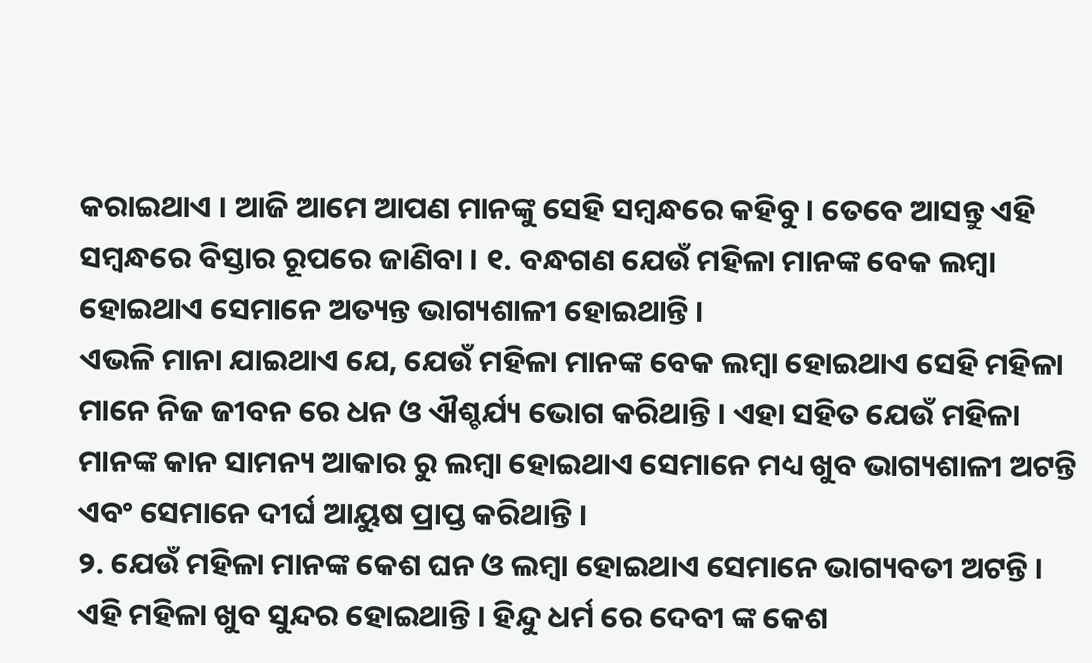କରାଇଥାଏ । ଆଜି ଆମେ ଆପଣ ମାନଙ୍କୁ ସେହି ସମ୍ବନ୍ଧରେ କହିବୁ । ତେବେ ଆସନ୍ତୁ ଏହି ସମ୍ବନ୍ଧରେ ବିସ୍ତାର ରୂପରେ ଜାଣିବା । ୧. ବନ୍ଧଗଣ ଯେଉଁ ମହିଳା ମାନଙ୍କ ବେକ ଲମ୍ବା ହୋଇଥାଏ ସେମାନେ ଅତ୍ୟନ୍ତ ଭାଗ୍ୟଶାଳୀ ହୋଇଥାନ୍ତି ।
ଏଭଳି ମାନା ଯାଇଥାଏ ଯେ, ଯେଉଁ ମହିଳା ମାନଙ୍କ ବେକ ଲମ୍ବା ହୋଇଥାଏ ସେହି ମହିଳା ମାନେ ନିଜ ଜୀବନ ରେ ଧନ ଓ ଐଶ୍ଚର୍ଯ୍ୟ ଭୋଗ କରିଥାନ୍ତି । ଏହା ସହିତ ଯେଉଁ ମହିଳା ମାନଙ୍କ କାନ ସାମନ୍ୟ ଆକାର ରୁ ଲମ୍ବା ହୋଇଥାଏ ସେମାନେ ମଧ୍ୟ ଖୁବ ଭାଗ୍ୟଶାଳୀ ଅଟନ୍ତି ଏବଂ ସେମାନେ ଦୀର୍ଘ ଆୟୁଷ ପ୍ରାପ୍ତ କରିଥାନ୍ତି ।
୨. ଯେଉଁ ମହିଳା ମାନଙ୍କ କେଶ ଘନ ଓ ଲମ୍ବା ହୋଇଥାଏ ସେମାନେ ଭାଗ୍ୟବତୀ ଅଟନ୍ତି । ଏହି ମହିଳା ଖୁବ ସୁନ୍ଦର ହୋଇଥାନ୍ତି । ହିନ୍ଦୁ ଧର୍ମ ରେ ଦେବୀ ଙ୍କ କେଶ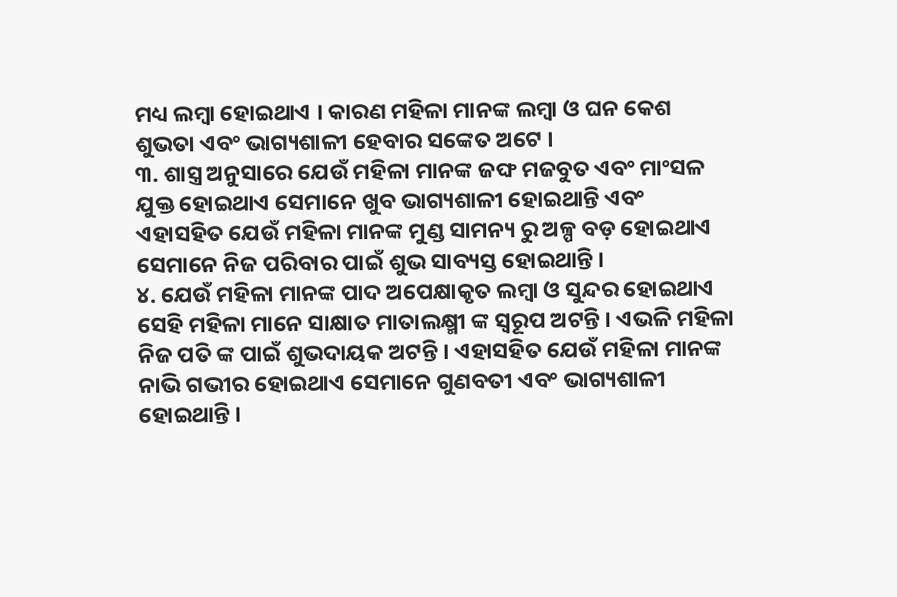ମଧ୍ୟ ଲମ୍ବା ହୋଇଥାଏ । କାରଣ ମହିଳା ମାନଙ୍କ ଲମ୍ବା ଓ ଘନ କେଶ ଶୁଭତା ଏବଂ ଭାଗ୍ୟଶାଳୀ ହେବାର ସଙ୍କେତ ଅଟେ ।
୩. ଶାସ୍ତ୍ର ଅନୁସାରେ ଯେଉଁ ମହିଳା ମାନଙ୍କ ଜଙ୍ଘ ମଜବୁତ ଏବଂ ମାଂସଳ ଯୁକ୍ତ ହୋଇଥାଏ ସେମାନେ ଖୁବ ଭାଗ୍ୟଶାଳୀ ହୋଇଥାନ୍ତି ଏବଂ ଏହାସହିତ ଯେଉଁ ମହିଳା ମାନଙ୍କ ମୁଣ୍ଡ ସାମନ୍ୟ ରୁ ଅଳ୍ପ ବଡ଼ ହୋଇଥାଏ ସେମାନେ ନିଜ ପରିବାର ପାଇଁ ଶୁଭ ସାବ୍ୟସ୍ତ ହୋଇଥାନ୍ତି ।
୪. ଯେଉଁ ମହିଳା ମାନଙ୍କ ପାଦ ଅପେକ୍ଷାକୃତ ଲମ୍ବା ଓ ସୁନ୍ଦର ହୋଇଥାଏ ସେହି ମହିଳା ମାନେ ସାକ୍ଷାତ ମାତାଲକ୍ଷ୍ମୀ ଙ୍କ ସ୍ୱରୂପ ଅଟନ୍ତି । ଏଭଳି ମହିଳା ନିଜ ପତି ଙ୍କ ପାଇଁ ଶୁଭଦାୟକ ଅଟନ୍ତି । ଏହାସହିତ ଯେଉଁ ମହିଳା ମାନଙ୍କ ନାଭି ଗଭୀର ହୋଇଥାଏ ସେମାନେ ଗୁଣବତୀ ଏବଂ ଭାଗ୍ୟଶାଳୀ ହୋଇଥାନ୍ତି ।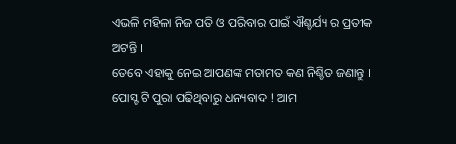ଏଭଳି ମହିଳା ନିଜ ପତି ଓ ପରିବାର ପାଇଁ ଐଶ୍ଚର୍ଯ୍ୟ ର ପ୍ରତୀକ ଅଟନ୍ତି ।
ତେବେ ଏହାକୁ ନେଇ ଆପଣଙ୍କ ମତାମତ କଣ ନିଶ୍ଚିତ ଜଣାନ୍ତୁ । ପୋସ୍ଟ ଟି ପୁରା ପଢିଥିବାରୁ ଧନ୍ୟବାଦ ! ଆମ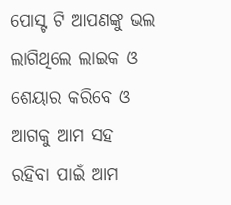ପୋସ୍ଟ ଟି ଆପଣଙ୍କୁ ଭଲ ଲାଗିଥିଲେ ଲାଇକ ଓ ଶେୟାର କରିବେ ଓ ଆଗକୁ ଆମ ସହ ରହିବା ପାଇଁ ଆମ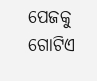ପେଜକୁ ଗୋଟିଏ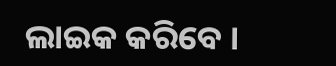ଲାଇକ କରିବେ ।